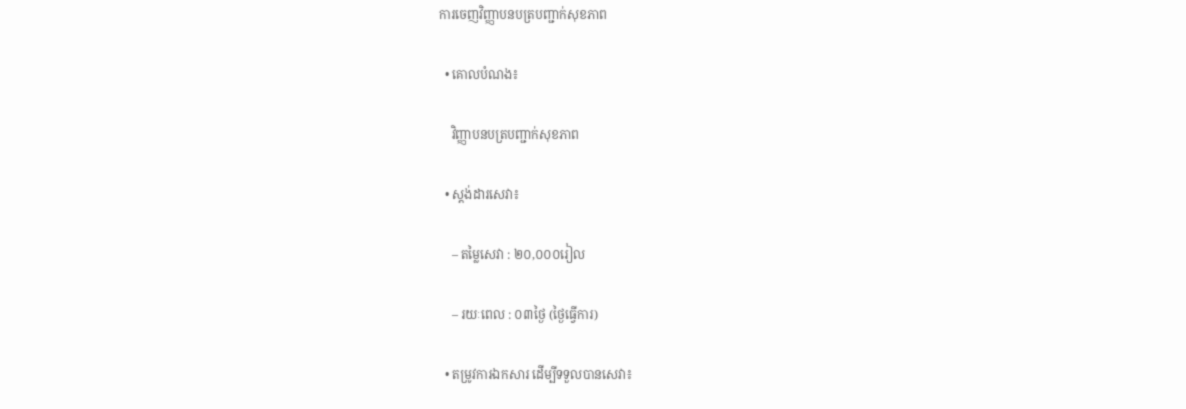ការចេញវិញ្ញាបនបត្របញ្ជាក់សុខភាព

  • គោលបំណង៖

    វិញ្ញាបនបត្របញ្ជាក់សុខភាព

  • ស្តង់ដារសេវា៖

    – តម្លៃសេវា : ២០,០០០រៀល

    – រយៈពេល : ០៣ថ្ងៃ (ថ្ងៃធ្វើការ)

  • តម្រូវការឯកសារ ដើម្បីទទួលបានសេវា៖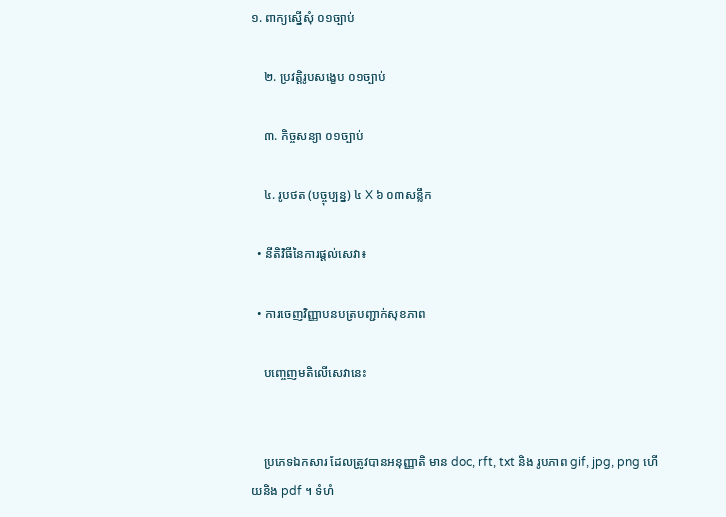១. ពាក្យស្នើសុំ ០១ច្បាប់

    ២. ប្រវត្តិរូបសង្ខេប ០១ច្បាប់

    ៣. កិច្ចសន្យា ០១ច្បាប់

    ៤. រូបថត (បច្ចុប្បន្ន) ៤ X ៦ ០៣សន្លឹក

  • នីតិវិធីនៃការផ្ដល់សេវា៖

  • ការចេញវិញ្ញាបនបត្របញ្ជាក់សុខភាព

    បញ្ចេញមតិលើសេវានេះ


    ប្រភេទឯកសារ ដែលត្រូវបានអនុញ្ញាតិ មាន doc, rft, txt និង រូបភាព gif, jpg, png ហើយនិង pdf ។ ទំហំ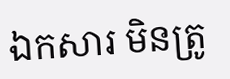ឯកសារ មិនត្រូ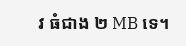វ ធំជាង ២ MB ទេ។